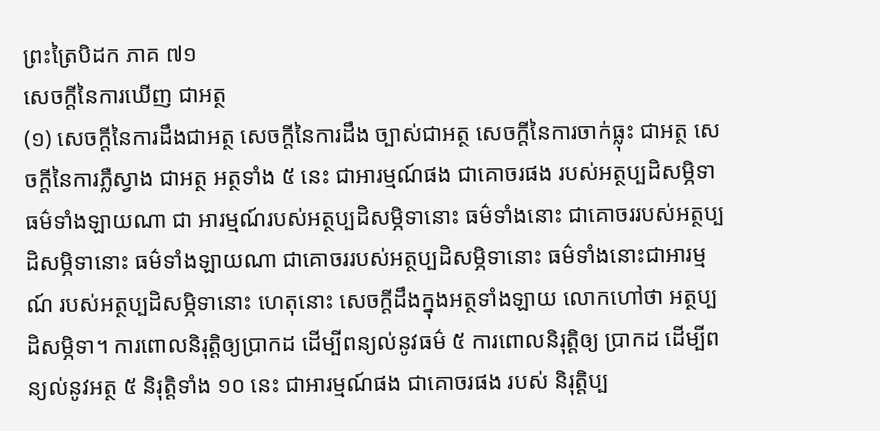ព្រះត្រៃបិដក ភាគ ៧១
សេចក្តីនៃការឃើញ ជាអត្ថ
(១) សេចក្តីនៃការដឹងជាអត្ថ សេចក្តីនៃការដឹង ច្បាស់ជាអត្ថ សេចក្តីនៃការចាក់ធ្លុះ ជាអត្ថ សេចក្តីនៃការភ្លឺស្វាង ជាអត្ថ អត្ថទាំង ៥ នេះ ជាអារម្មណ៍ផង ជាគោចរផង របស់អត្ថប្បដិសម្ភិទា ធម៌ទាំងឡាយណា ជា អារម្មណ៍របស់អត្ថប្បដិសម្ភិទានោះ ធម៌ទាំងនោះ ជាគោចររបស់អត្ថប្បដិសម្ភិទានោះ ធម៌ទាំងឡាយណា ជាគោចររបស់អត្ថប្បដិសម្ភិទានោះ ធម៌ទាំងនោះជាអារម្មណ៍ របស់អត្ថប្បដិសម្ភិទានោះ ហេតុនោះ សេចក្តីដឹងក្នុងអត្ថទាំងឡាយ លោកហៅថា អត្ថប្បដិសម្ភិទា។ ការពោលនិរុត្តិឲ្យប្រាកដ ដើម្បីពន្យល់នូវធម៌ ៥ ការពោលនិរុត្តិឲ្យ ប្រាកដ ដើម្បីពន្យល់នូវអត្ថ ៥ និរុត្តិទាំង ១០ នេះ ជាអារម្មណ៍ផង ជាគោចរផង របស់ និរុត្តិប្ប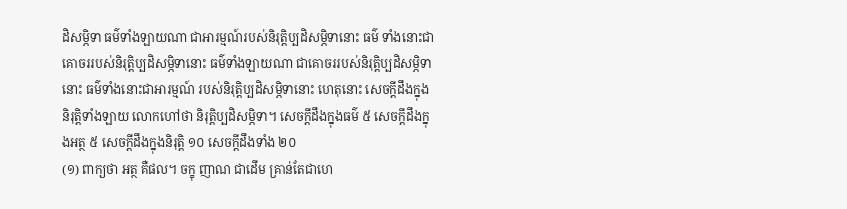ដិសម្ភិទា ធម៌ទាំងឡាយណា ជាអារម្មណ៍របស់និរុត្តិប្បដិសម្ភិទានោះ ធម៌ ទាំងនោះជាគោចររបស់និរុត្តិប្បដិសម្ភិទានោះ ធម៌ទាំងឡាយណា ជាគោចររបស់និរុត្តិប្បដិសម្ភិទានោះ ធម៌ទាំងនោះជាអារម្មណ៍ របស់និរុត្តិប្បដិសម្ភិទានោះ ហេតុនោះ សេចក្តីដឹងក្នុងនិរុត្តិទាំងឡាយ លោកហៅថា និរុត្តិប្បដិសម្ភិទា។ សេចក្តីដឹងក្នុងធម៌ ៥ សេចក្តីដឹងក្នុងអត្ថ ៥ សេចក្តីដឹងក្នុងនិរុត្តិ ១០ សេចក្តីដឹងទាំង ២០
(១) ពាក្យថា អត្ថ គឺផល។ ចក្ខុ ញាណ ជាដើម គ្រាន់តែជាហេ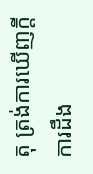តុ ត្រង់ការឃើញក្តី ការដឹង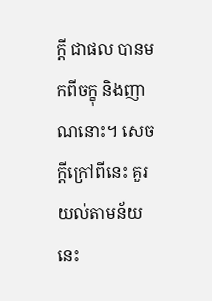ក្តី ជាផល បានមកពីចក្ខុ និងញាណនោះ។ សេចក្តីក្រៅពីនេះ គួរយល់តាមន័យនេះ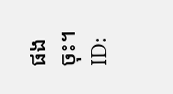ផងចុះ។
ID: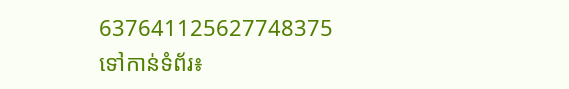637641125627748375
ទៅកាន់ទំព័រ៖